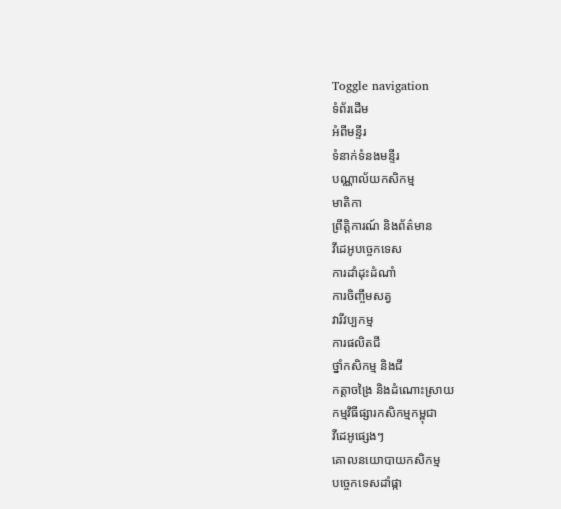Toggle navigation
ទំព័រដើម
អំពីមន្ទីរ
ទំនាក់ទំនងមន្ទីរ
បណ្ណាល័យកសិកម្ម
មាតិកា
ព្រឹត្តិការណ៍ និងព័ត៌មាន
វីដេអូបច្ចេកទេស
ការដាំដុះដំណាំ
ការចិញ្ចឹមសត្វ
វារីវប្បកម្ម
ការផលិតជី
ថ្នាំកសិកម្ម និងជី
កត្តាចង្រៃ និងដំណោះស្រាយ
កម្មវិធីផ្សារកសិកម្មកម្ពុជា
វីដេអូផ្សេងៗ
គោលនយោបាយកសិកម្ម
បច្ចេកទេសដាំផ្កា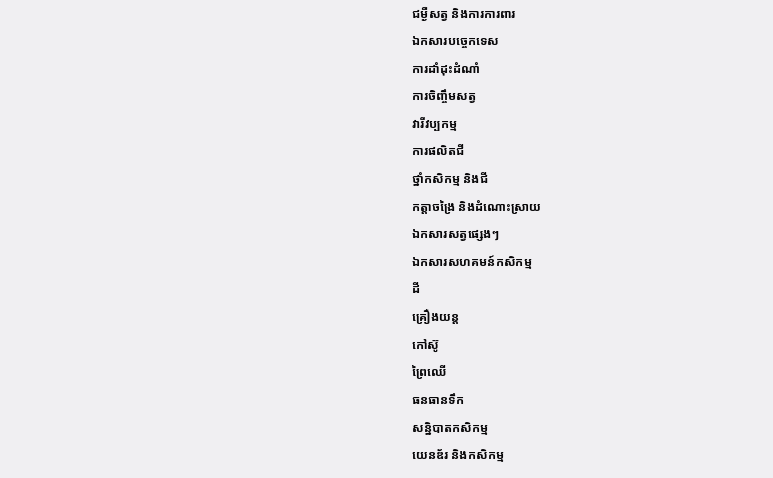ជម្ងឺសត្វ និងការការពារ
ឯកសារបច្ចេកទេស
ការដាំដុះដំណាំ
ការចិញ្ចឹមសត្វ
វារីវប្បកម្ម
ការផលិតជី
ថ្នាំកសិកម្ម និងជី
កត្តាចង្រៃ និងដំណោះស្រាយ
ឯកសារសត្វផ្សេងៗ
ឯកសារសហគមន៍កសិកម្ម
ដី
គ្រឿងយន្ត
កៅស៊ូ
ព្រៃឈើ
ធនធានទឹក
សន្និបាតកសិកម្ម
យេនឌ័រ និងកសិកម្ម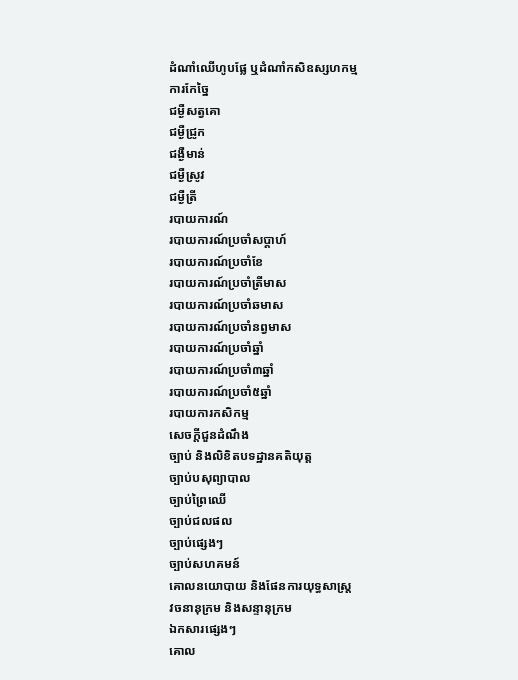ដំណាំឈើហូបផ្លែ ឬដំណាំកសិឧស្សហកម្ម
ការកែច្នៃ
ជម្ងឺសត្វគោ
ជម្ងឺជ្រូក
ជង្ងឺមាន់
ជម្ងឺស្រូវ
ជម្ងឺត្រី
របាយការណ៍
របាយការណ៍ប្រចាំសប្តាហ៍
របាយការណ៍ប្រចាំខែ
របាយការណ៍ប្រចាំត្រីមាស
របាយការណ៍ប្រចាំឆមាស
របាយការណ៍ប្រចាំនព្វមាស
របាយការណ៍ប្រចាំឆ្នាំ
របាយការណ៍ប្រចាំ៣ឆ្នាំ
របាយការណ៍ប្រចាំ៥ឆ្នាំ
របាយការកសិកម្ម
សេចក្តីជួនដំណឹង
ច្បាប់ និងលិខិតបទដ្ឋានគតិយុត្ត
ច្បាប់បសុព្យាបាល
ច្បាប់ព្រៃឈើ
ច្បាប់ជលផល
ច្បាប់ផ្សេងៗ
ច្បាប់សហគមន៍
គោលនយោបាយ និងផែនការយុទ្ធសាស្រ្ត
វចនានុក្រម និងសន្ទានុក្រម
ឯកសារផ្សេងៗ
គោល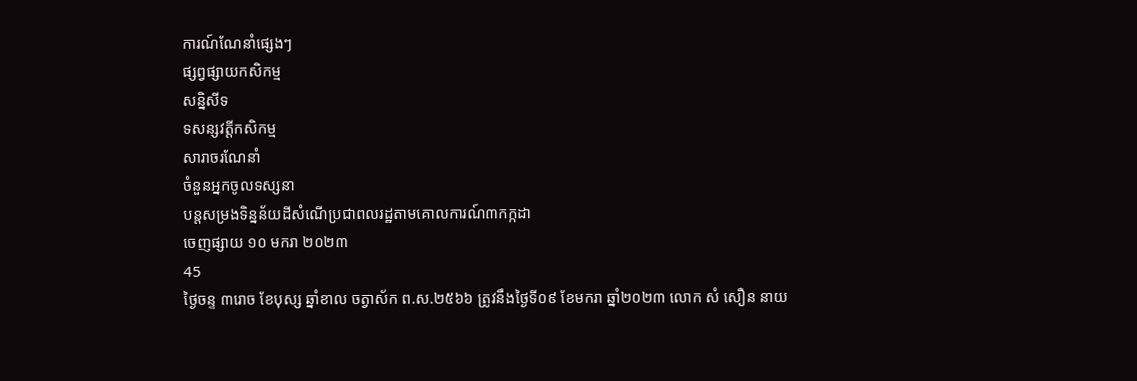ការណ៍ណែនាំផ្សេងៗ
ផ្សព្វផ្សាយកសិកម្ម
សន្និសីទ
ទសន្សវត្តីកសិកម្ម
សារាចរណែនាំ
ចំនួនអ្នកចូលទស្សនា
បន្តសម្រងទិន្នន័យដីសំណើប្រជាពលរដ្ឋតាមគោលការណ៍៣កក្កដា
ចេញផ្សាយ ១០ មករា ២០២៣
45
ថ្ងៃចន្ទ ៣រោច ខែបុស្ស ឆ្នាំខាល ចត្វាស័ក ព.ស.២៥៦៦ ត្រូវនឹងថ្ងៃទី០៩ ខែមករា ឆ្នាំ២០២៣ លោក សំ សឿន នាយ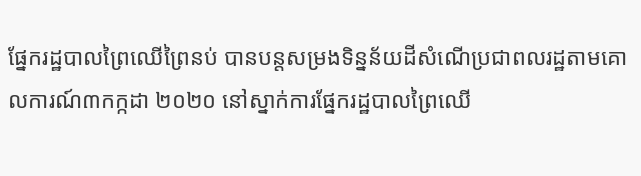ផ្នែករដ្ឋបាលព្រៃឈើព្រៃនប់ បានបន្តសម្រងទិន្នន័យដីសំណើប្រជាពលរដ្ឋតាមគោលការណ៍៣កក្កដា ២០២០ នៅស្នាក់ការផ្នែករដ្ឋបាលព្រៃឈើ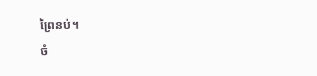ព្រៃនប់។
ចំ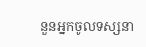នួនអ្នកចូលទស្សនា